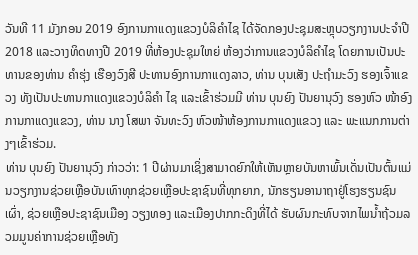ວັນທີ 11 ມັງກອນ 2019 ອົງການກາແດງແຂວງບໍລິຄຳໄຊ ໄດ້ຈັດກອງປະຊຸມສະຫຼຸບວຽກງານປະຈຳປີ 2018 ແລະວາງທິດທາງປີ 2019 ທີ່ຫ້ອງປະຊຸມໃຫຍ່ ຫ້ອງວ່າການແຂວງບໍລິຄຳໄຊ ໂດຍການເປັນປະທານຂອງທ່ານ ຄຳຮຸ່ງ ເຮືອງວົງສີ ປະທານອົງການກາແດງລາວ, ທ່ານ ບຸນເສັງ ປະຖຳມະວົງ ຮອງເຈົ້າແຂວງ ທັງເປັນປະທານກາແດງແຂວງບໍລິຄຳ ໄຊ ແລະເຂົ້າຮ່ວມມີ ທ່ານ ບຸນຍົງ ປັນຍານຸວົງ ຮອງຫົວ ໜ້າອົງການກາແດງແຂວງ, ທ່ານ ນາງ ໂສພາ ຈັນທະວົງ ຫົວໜ້າຫ້ອງການກາແດງແຂວງ ແລະ ພະແນກການຕ່າງໆເຂົ້າຮ່ວມ.
ທ່ານ ບຸນຍົງ ປັນຍານຸວົງ ກ່າວວ່າ: 1 ປີຜ່ານມາເຊິ່ງສາມາດຍົກໃຫ້ເຫັນຫຼາຍບັນຫາພົ້ນເດັ່ນເປັນຕົ້ນແມ່ນວຽກງານຊ່ວຍເຫຼືອບັນເທົາທຸກຊ່ວຍເຫຼືອປະຊາຊົນທີ່ທຸກຍາກ, ນັກຮຽນອານາຖາຢູ່ໂຮງຮຽນຊົນເຜົ່າ, ຊ່ວຍເຫຼືອປະຊາຊົນເມືອງ ວຽງທອງ ແລະເມືອງປາກກະດິງທີ່ໄດ້ ຮັບຜົນກະທົບຈາກໄພນ້ຳຖ້ວມລວມມູນຄ່າການຊ່ວຍເຫຼືອທັງ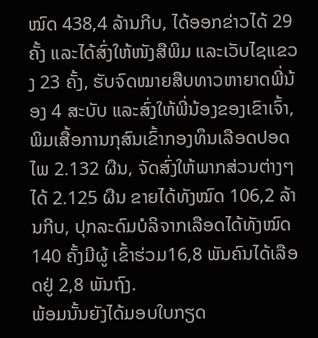ໝົດ 438,4 ລ້ານກີບ, ໄດ້ອອກຂ່າວໄດ້ 29 ຄັ້ງ ແລະໄດ້ສົ່ງໃຫ້ໜັງສືພິມ ແລະເວັບໄຊແຂວງ 23 ຄັ້ງ, ຮັບຈົດໝາຍສືບທາວຫາຍາດພີ່ນ້ອງ 4 ສະບັບ ແລະສົ່ງໃຫ້ພີ່ນ້ອງຂອງເຂົາເຈົ້າ, ພິມເສື້ອການກຸສົນເຂົ້າກອງທຶນເລືອດປອດໄພ 2.132 ຜືນ, ຈັດສົ່ງໃຫ້ພາກສ່ວນຕ່າງໆໄດ້ 2.125 ຜືນ ຂາຍໄດ້ທັງໝົດ 106,2 ລ້ານກີບ, ປຸກລະດົມບໍລິຈາກເລືອດໄດ້ທັງໝົດ 140 ຄັ້ງມີຜູ້ ເຂົ້າຮ່ວມ16,8 ພັນຄົນໄດ້ເລືອດຢູ່ 2,8 ພັນຖົງ.
ພ້ອມນັ້ນຍັງໄດ້ມອບໃບກຽດ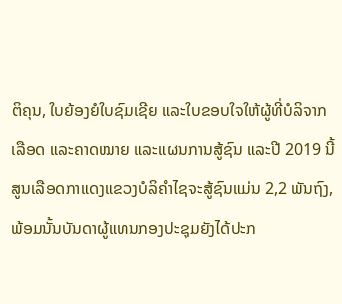ຕິຄຸນ, ໃບຍ້ອງຍໍໃບຊົມເຊີຍ ແລະໃບຂອບໃຈໃຫ້ຜູ້ທີ່ບໍລິຈາກເລືອດ ແລະຄາດໝາຍ ແລະແຜນການສູ້ຊົນ ແລະປີ 2019 ນີ້ສູນເລືອດກາແດງແຂວງບໍລິຄຳໄຊຈະສູ້ຊົນແມ່ນ 2,2 ພັນຖົງ, ພ້ອມນັ້ນບັນດາຜູ້ແທນກອງປະຊຸມຍັງໄດ້ປະກ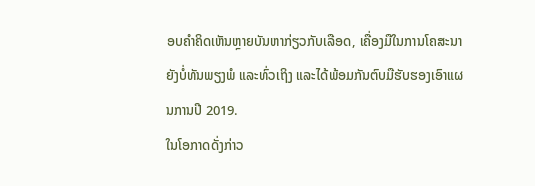ອບຄຳຄິດເຫັນຫຼາຍບັນຫາກ່ຽວກັບເລືອດ, ເຄື່ອງມືໃນການໂຄສະນາຍັງບໍ່ທັນພຽງພໍ ແລະທົ່ວເຖິງ ແລະໄດ້ພ້ອມກັນຕົບມືຮັບຮອງເອົາແຜນການປີ 2019.
ໃນໂອກາດດັ່ງກ່າວ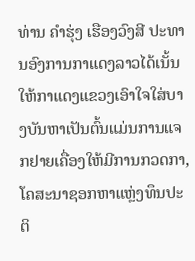ທ່ານ ຄຳຮຸ່ງ ເຮືອງວົງສີ ປະທານອົງການກາແດງລາວໄດ້ເນັ້ນໃຫ້ກາແດງແຂວງເອົາໃຈໃສ່ບາງບັນຫາເປັນຕົ້ນແມ່ນການແຈກຢາຍເຄື່ອງໃຫ້ມີການກວດກາ,ໂຄສະນາຊອກຫາແຫຼ່ງທຶນປະຕິ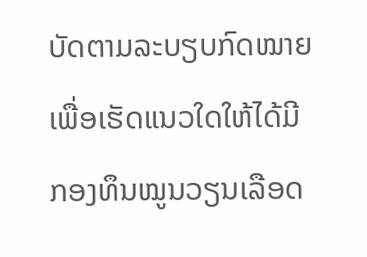ບັດຕາມລະບຽບກົດໝາຍເພື່ອເຮັດແນວໃດໃຫ້ໄດ້ມີກອງທຶນໝູນວຽນເລືອດ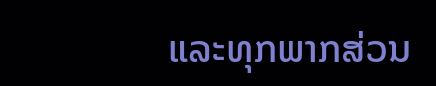ແລະທຸກພາກສ່ວນ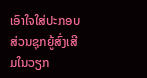ເອົາໃຈໃສ່ປະກອບສ່ວນຊຸກຍູ້ສົ່ງເສີມໃນວຽກ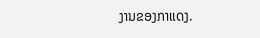ງານຂອງກາແດງ.